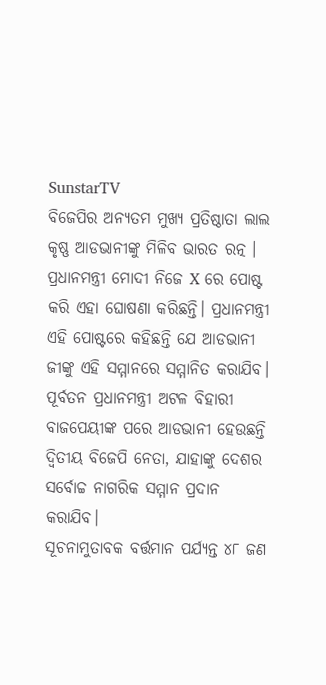SunstarTV
ବିଜେପିର ଅନ୍ୟତମ ମୁଖ୍ୟ ପ୍ରତିଷ୍ଠାତା ଲାଲ କୃଷ୍ଣ ଆଡଭାନୀଙ୍କୁ ମିଳିବ ଭାରତ ରତ୍ନ । ପ୍ରଧାନମନ୍ତ୍ରୀ ମୋଦୀ ନିଜେ X ରେ ପୋଷ୍ଟ କରି ଏହା ଘୋଷଣା କରିଛନ୍ତି। ପ୍ରଧାନମନ୍ତ୍ରୀ ଏହି ପୋଷ୍ଟରେ କହିଛନ୍ତି ଯେ ଆଡଭାନୀ ଜୀଙ୍କୁ ଏହି ସମ୍ମାନରେ ସମ୍ମାନିତ କରାଯିବ।
ପୂର୍ବତନ ପ୍ରଧାନମନ୍ତ୍ରୀ ଅଟଳ ବିହାରୀ ବାଜପେୟୀଙ୍କ ପରେ ଆଡଭାନୀ ହେଉଛନ୍ତି ଦ୍ୱିତୀୟ ବିଜେପି ନେତା, ଯାହାଙ୍କୁ ଦେଶର ସର୍ବୋଚ୍ଚ ନାଗରିକ ସମ୍ମାନ ପ୍ରଦାନ କରାଯିବ।
ସୂଚନାମୁତାବକ ବର୍ତ୍ତମାନ ପର୍ଯ୍ୟନ୍ତ ୪୮ ଜଣ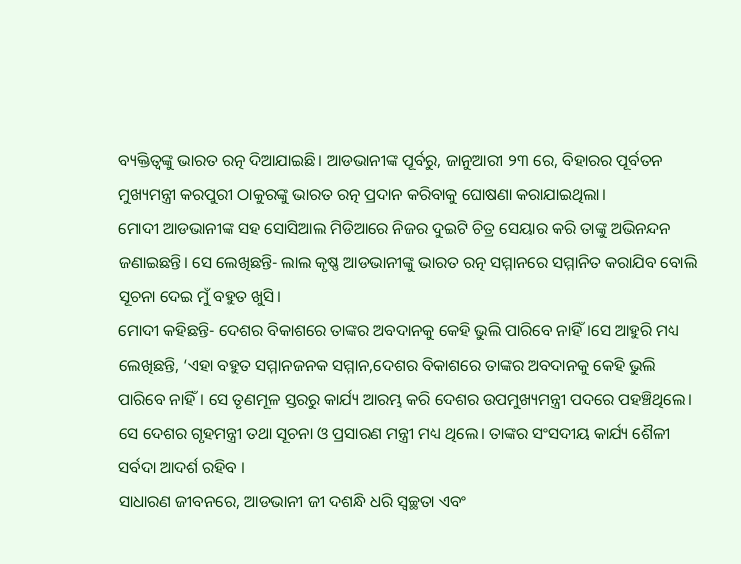ବ୍ୟକ୍ତିତ୍ୱଙ୍କୁ ଭାରତ ରତ୍ନ ଦିଆଯାଇଛି। ଆଡଭାନୀଙ୍କ ପୂର୍ବରୁ, ଜାନୁଆରୀ ୨୩ ରେ, ବିହାରର ପୂର୍ବତନ ମୁଖ୍ୟମନ୍ତ୍ରୀ କରପୁରୀ ଠାକୁରଙ୍କୁ ଭାରତ ରତ୍ନ ପ୍ରଦାନ କରିବାକୁ ଘୋଷଣା କରାଯାଇଥିଲା।
ମୋଦୀ ଆଡଭାନୀଙ୍କ ସହ ସୋସିଆଲ ମିଡିଆରେ ନିଜର ଦୁଇଟି ଚିତ୍ର ସେୟାର କରି ତାଙ୍କୁ ଅଭିନନ୍ଦନ ଜଣାଇଛନ୍ତି। ସେ ଲେଖିଛନ୍ତି- ଲାଲ କୃଷ୍ଣ ଆଡଭାନୀଙ୍କୁ ଭାରତ ରତ୍ନ ସମ୍ମାନରେ ସମ୍ମାନିତ କରାଯିବ ବୋଲି ସୂଚନା ଦେଇ ମୁଁ ବହୁତ ଖୁସି।
ମୋଦୀ କହିଛନ୍ତି- ଦେଶର ବିକାଶରେ ତାଙ୍କର ଅବଦାନକୁ କେହି ଭୁଲି ପାରିବେ ନାହିଁ।ସେ ଆହୁରି ମଧ୍ୟ ଲେଖିଛନ୍ତି, ‘ଏହା ବହୁତ ସମ୍ମାନଜନକ ସମ୍ମାନ,ଦେଶର ବିକାଶରେ ତାଙ୍କର ଅବଦାନକୁ କେହି ଭୁଲି ପାରିବେ ନାହିଁ। ସେ ତୃଣମୂଳ ସ୍ତରରୁ କାର୍ଯ୍ୟ ଆରମ୍ଭ କରି ଦେଶର ଉପମୁଖ୍ୟମନ୍ତ୍ରୀ ପଦରେ ପହଞ୍ଚିଥିଲେ। ସେ ଦେଶର ଗୃହମନ୍ତ୍ରୀ ତଥା ସୂଚନା ଓ ପ୍ରସାରଣ ମନ୍ତ୍ରୀ ମଧ୍ୟ ଥିଲେ। ତାଙ୍କର ସଂସଦୀୟ କାର୍ଯ୍ୟ ଶୈଳୀ ସର୍ବଦା ଆଦର୍ଶ ରହିବ ।
ସାଧାରଣ ଜୀବନରେ, ଆଡଭାନୀ ଜୀ ଦଶନ୍ଧି ଧରି ସ୍ୱଚ୍ଛତା ଏବଂ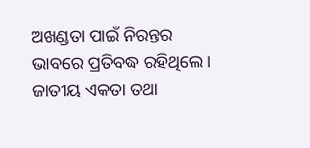ଅଖଣ୍ଡତା ପାଇଁ ନିରନ୍ତର ଭାବରେ ପ୍ରତିବଦ୍ଧ ରହିଥିଲେ। ଜାତୀୟ ଏକତା ତଥା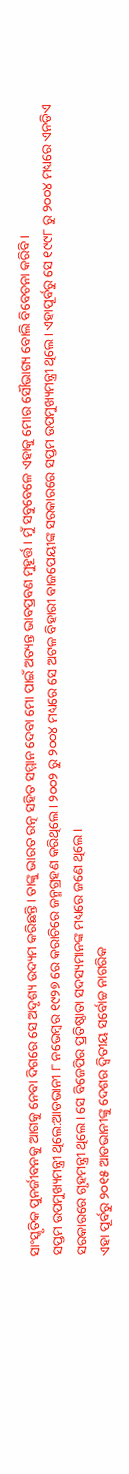ସାଂସ୍କୃତିକ ପୁନର୍ଜୀବନକୁ ଆଗକୁ ନେବା ଦିଗରେ ସେ ଅଦୃଶ୍ୟ ଉଦ୍ୟମ କରିଛନ୍ତି। ତାଙ୍କୁ ଭାରତ ରତ୍ନ ସହିତ ସମ୍ମାନ ଦେବା ମୋ ପାଇଁ ଅତ୍ୟନ୍ତ ଭାବପ୍ରବଣ ମୁହୂର୍ତ୍ତ । ମୁଁ ସବୁବେଳେ ଏହାକୁ ମୋର ସୌଭାଗ୍ୟ ବୋଲି ବିବେଚନା କରିବି ।
ସପ୍ତମ ଉପମୁଖ୍ୟମନ୍ତ୍ରୀ ଥିଲେ:ଆଡଭାନୀ ୮ ନଭେମ୍ବର ୧୯୨୭ ରେ କରାଚିରେ ଜନ୍ମଗ୍ରହଣ କରିଥିଲେ। ୨୦୦୨ ରୁ ୨୦୦୪ ମଧ୍ୟରେ ସେ ଅଟଳ ବିହାରୀ ବାଜପେୟୀଙ୍କ ସରକାରରେ ସପ୍ତମ ଉପମୁଖ୍ୟମନ୍ତ୍ରୀ ଥିଲେ। ଏହାପୂର୍ବରୁ ସେ ୧୯୯୮ ରୁ ୨୦୦୪ ମଧ୍ୟରେ ଏନଡିଏ ସରକାରରେ ଗୃହମନ୍ତ୍ରୀ ଥିଲେ। ସେ ବିଜେପିର ପ୍ରତିଷ୍ଠାତା ସଦସ୍ୟମାନଙ୍କ ମଧ୍ୟରେ ଜଣେ ଥିଲେ ।
ଏହା ପୂର୍ବରୁ ୨୦୧୫ ଆଡଭାନୀଙ୍କୁ ଦେଶର ଦ୍ୱିତୀୟ ସର୍ବୋଚ୍ଚ ନାଗରିକ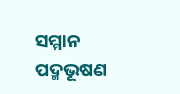ସମ୍ମାନ ପଦ୍ମଭୂଷଣ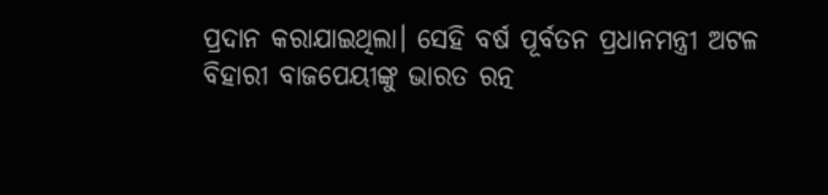ପ୍ରଦାନ କରାଯାଇଥିଲା। ସେହି ବର୍ଷ ପୂର୍ବତନ ପ୍ରଧାନମନ୍ତ୍ରୀ ଅଟଳ ବିହାରୀ ବାଜପେୟୀଙ୍କୁ ଭାରତ ରତ୍ନ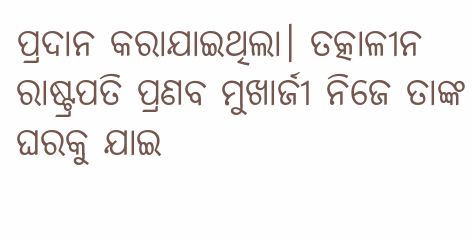ପ୍ରଦାନ କରାଯାଇଥିଲା। ତତ୍କାଳୀନ ରାଷ୍ଟ୍ରପତି ପ୍ରଣବ ମୁଖାର୍ଜୀ ନିଜେ ତାଙ୍କ ଘରକୁ ଯାଇ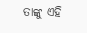ତାଙ୍କୁ ଏହି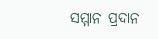ସମ୍ମାନ ପ୍ରଦାନ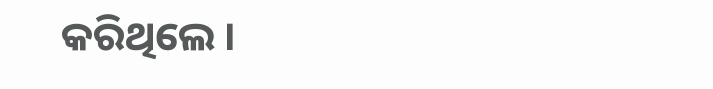କରିଥିଲେ ।